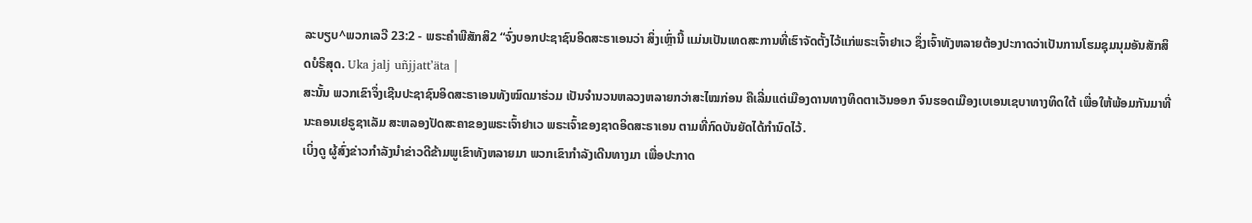ລະບຽບ^ພວກເລວີ 23:2 - ພຣະຄຳພີສັກສິ2 “ຈົ່ງບອກປະຊາຊົນອິດສະຣາເອນວ່າ ສິ່ງເຫຼົ່ານີ້ ແມ່ນເປັນເທດສະການທີ່ເຮົາຈັດຕັ້ງໄວ້ແກ່ພຣະເຈົ້າຢາເວ ຊຶ່ງເຈົ້າທັງຫລາຍຕ້ອງປະກາດວ່າເປັນການໂຮມຊຸມນຸມອັນສັກສິດບໍຣິສຸດ. Uka jalj uñjjattʼäta |
ສະນັ້ນ ພວກເຂົາຈຶ່ງເຊີນປະຊາຊົນອິດສະຣາເອນທັງໝົດມາຮ່ວມ ເປັນຈຳນວນຫລວງຫລາຍກວ່າສະໄໝກ່ອນ ຄືເລີ່ມແຕ່ເມືອງດານທາງທິດຕາເວັນອອກ ຈົນຮອດເມືອງເບເອນເຊບາທາງທິດໃຕ້ ເພື່ອໃຫ້ພ້ອມກັນມາທີ່ນະຄອນເຢຣູຊາເລັມ ສະຫລອງປັດສະຄາຂອງພຣະເຈົ້າຢາເວ ພຣະເຈົ້າຂອງຊາດອິດສະຣາເອນ ຕາມທີ່ກົດບັນຍັດໄດ້ກຳນົດໄວ້.
ເບິ່ງດູ ຜູ້ສົ່ງຂ່າວກຳລັງນຳຂ່າວດີຂ້າມພູເຂົາທັງຫລາຍມາ ພວກເຂົາກຳລັງເດີນທາງມາ ເພື່ອປະກາດ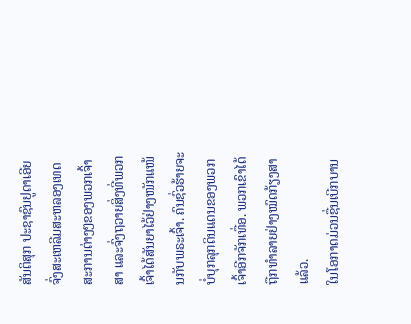ສັນຕິສຸກ ປະຊາຊົນຢູດາເອີຍ ຈົ່ງສະເຫລີມສະຫລອງເທດສະການຕ່າງໆຂອງພວກເຈົ້າສາ ແລະຈົ່ງຖວາຍສິ່ງທີ່ພວກເຈົ້າໄດ້ສັນຍາໄວ້ຢ່າງໜັກແໜ້ນກັບພຣະເຈົ້າ. ຄົນຊົ່ວຮ້າຍຈະບໍ່ບຸກລຸກດິນແດນຂອງພວກເຈົ້າອີກຈັກເທື່ອ. ພວກເຂົາໄດ້ຖືກທຳລາຍຢ່າງໝົດກ້ຽງສາແລ້ວ.
ໃນໂອກາດມ່ວນຊື່ນເບີກບານ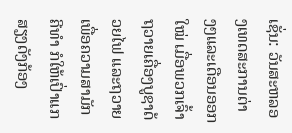ເຊັ່ນ: ວັນສະຫລອງເທດສະການຕ່າງໆແລະເດືອນອອກໃໝ່ ເມື່ອພວກເຈົ້າຖວາຍເຄື່ອງບູຊາດ້ວຍໄຟ ແລະຖວາຍເພື່ອຄວາມສາມັກຄີທຳ ກໍໃຫ້ເປົ່າແກສຽງດັງກ້ອງ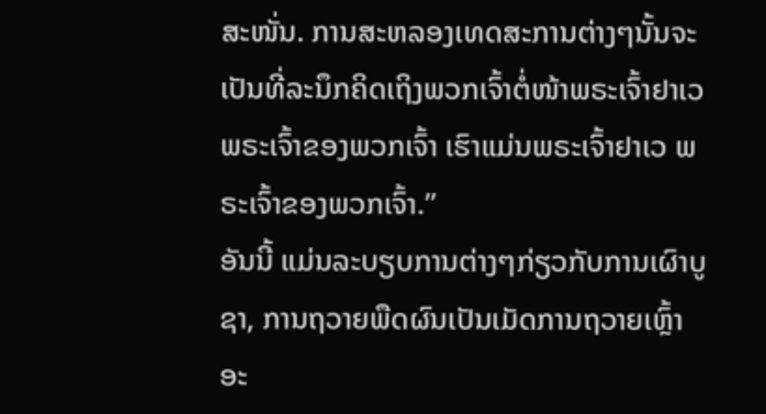ສະໜັ່ນ. ການສະຫລອງເທດສະການຕ່າງໆນັ້ນຈະເປັນທີ່ລະນຶກຄິດເຖິງພວກເຈົ້າຕໍ່ໜ້າພຣະເຈົ້າຢາເວ ພຣະເຈົ້າຂອງພວກເຈົ້າ ເຮົາແມ່ນພຣະເຈົ້າຢາເວ ພຣະເຈົ້າຂອງພວກເຈົ້າ.”
ອັນນີ້ ແມ່ນລະບຽບການຕ່າງໆກ່ຽວກັບການເຜົາບູຊາ, ການຖວາຍພືດຜົນເປັນເມັດການຖວາຍເຫຼົ້າອະ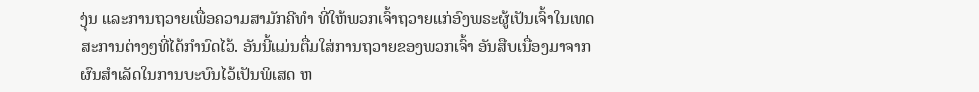ງຸ່ນ ແລະການຖວາຍເພື່ອຄວາມສາມັກຄີທຳ ທີ່ໃຫ້ພວກເຈົ້າຖວາຍແກ່ອົງພຣະຜູ້ເປັນເຈົ້າໃນເທດສະການຕ່າງໆທີ່ໄດ້ກຳນົດໄວ້. ອັນນີ້ແມ່ນຕື່ມໃສ່ການຖວາຍຂອງພວກເຈົ້າ ອັນສືບເນື່ອງມາຈາກຜົນສຳເລັດໃນການບະບົນໄວ້ເປັນພິເສດ ຫ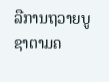ລືການຖວາຍບູຊາຕາມຄ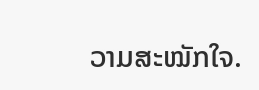ວາມສະໝັກໃຈ.